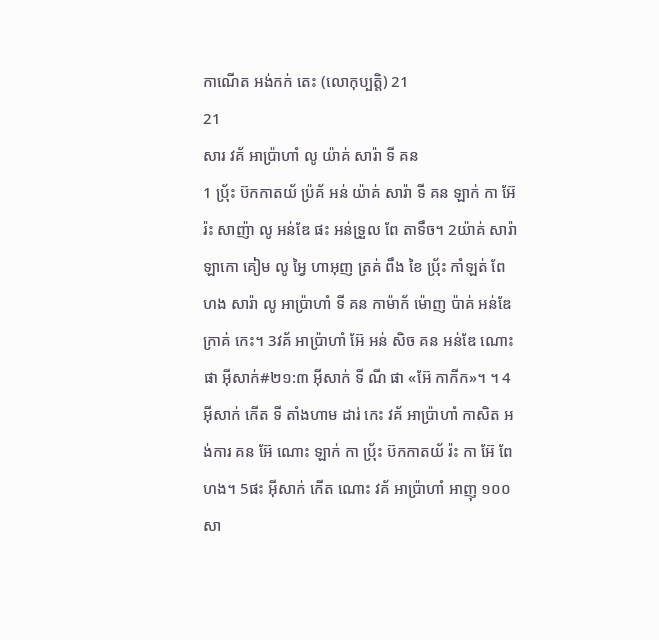កាណើត អង់កក់ តេះ (លោកុប្បត្តិ) 21
21
សារ វគ័ អាប៉្រាហាំ លូ យ៉ាគ់ សារ៉ា ទី គន
1 ប៉្រ័ះ ប៊កកាតយ័ ប៉្រគ័ អន់ យ៉ាគ់ សារ៉ា ទី គន ឡាក់ កា អ៊ែ រ៉ះ សាញ៉ា លូ អន់ឌែ ផះ អន់ទ្រួល ពែ តាទឹច។ 2យ៉ាគ់ សារ៉ា ឡាកោ គៀម លូ អ្វៃ ហាអុញ ត្រគ់ ពឹង ខៃ ប៉្រ័ះ កាំឡត់ ពែ ហង សារ៉ា លូ អាប៉្រាហាំ ទី គន កាម៉ាក័ ម៉ោញ ប៉ាគ់ អន់ឌែ ក្រាគ់ កេះ។ 3វគ័ អាប៉្រាហាំ អ៊ែ អន់ សិច គន អន់ឌែ ណោះ ផា អ៊ីសាក់#២១:៣ អ៊ីសាក់ ទី ណី ផា «អ៊ែ កាកីក»។ ។ 4អ៊ីសាក់ កើត ទី តាំងហាម ដារ់ កេះ វគ័ អាប៉្រាហាំ កាសិត អង់ការ គន អ៊ែ ណោះ ឡាក់ កា ប៉្រ័ះ ប៊កកាតយ័ រ៉ះ កា អ៊ែ ពែ ហង។ 5ផះ អ៊ីសាក់ កើត ណោះ វគ័ អាប៉្រាហាំ អាញុ ១០០ សា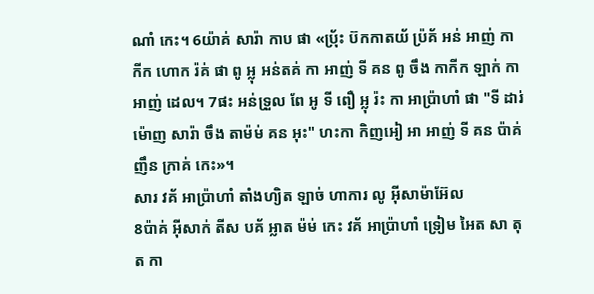ណាំ កេះ។ 6យ៉ាគ់ សារ៉ា កាប ផា «ប៉្រ័ះ ប៊កកាតយ័ ប៉្រគ័ អន់ អាញ់ កាកីក ហោក រ៉គ់ ផា ពូ អ្លុ អន់តគ់ កា អាញ់ ទី គន ពូ ចឹង កាកីក ឡាក់ កា អាញ់ ដេល។ 7ផះ អន់ទ្រួល ពែ អូ ទី ពឿ អ្លុ រ៉ះ កា អាប៉្រាហាំ ផា "ទី ដារ់ ម៉ោញ សារ៉ា ចឹង តាម៉ម់ គន អុះ" ហះកា កិញអៀ អា អាញ់ ទី គន ប៉ាគ់ ញឹន ក្រាគ់ កេះ»។
សារ វគ័ អាប៉្រាហាំ តាំងហ្យិត ឡាច់ ហាការ លូ អ៊ីសាម៉ាអ៊ែល
8ប៉ាគ់ អ៊ីសាក់ តីស បគ័ អ្លាត ម៉ម់ កេះ វគ័ អាប៉្រាហាំ ទ្រៀម អៃត សា តុត កា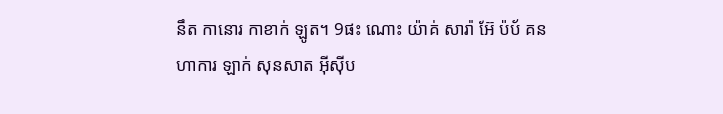នឹត កានោរ កាខាក់ ឡូត។ 9ផះ ណោះ យ៉ាគ់ សារ៉ា អ៊ែ ប៉ប័ គន ហាការ ឡាក់ សុនសាត អ៊ីស៊ីប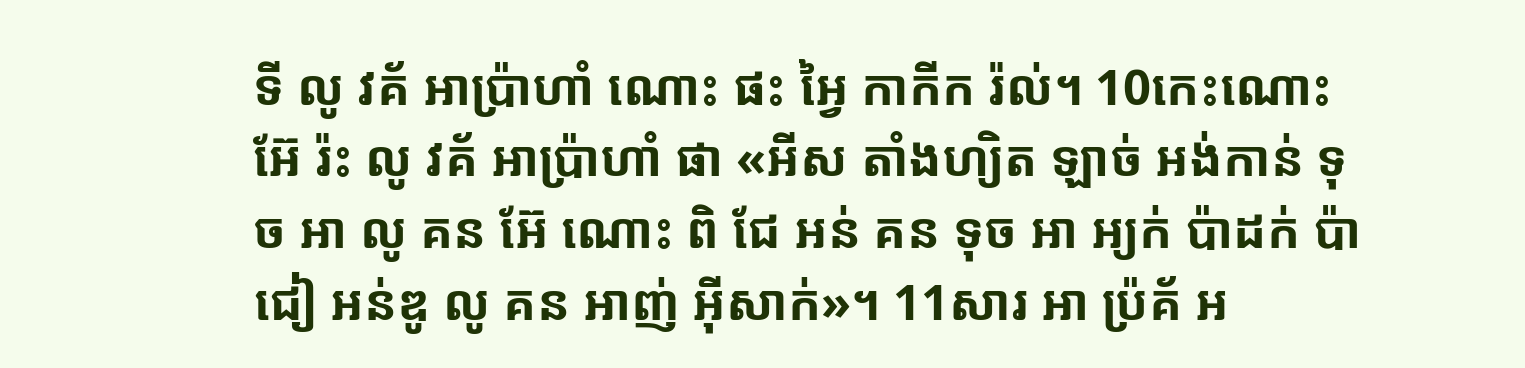ទី លូ វគ័ អាប៉្រាហាំ ណោះ ផះ អ្វៃ កាកីក រ៉ល់។ 10កេះណោះ អ៊ែ រ៉ះ លូ វគ័ អាប៉្រាហាំ ផា «អីស តាំងហ្យិត ឡាច់ អង់កាន់ ទុច អា លូ គន អ៊ែ ណោះ ពិ ជែ អន់ គន ទុច អា អ្យក់ ប៉ាដក់ ប៉ាជៀ អន់ឌូ លូ គន អាញ់ អ៊ីសាក់»។ 11សារ អា ប៉្រគ័ អ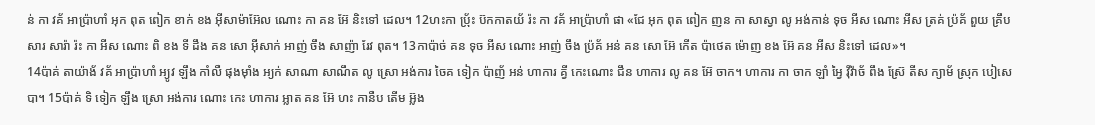ន់ កា វគ័ អាប៉្រាហាំ អុក ពុត ពៀក ខាក់ ខង អ៊ីសាម៉ាអ៊ែល ណោះ កា គន អ៊ែ និះទៅ ដេល។ 12ហះកា ប៉្រ័ះ ប៊កកាតយ័ រ៉ះ កា វគ័ អាប៉្រាហាំ ផា «ជែ អុក ពុត ពៀក ញន កា សាស្វា លូ អង់កាន់ ទុច អីស ណោះ អីស ត្រគ់ ប៉្រគ័ ពួយ គ្រឹប សារ សារ៉ា រ៉ះ កា អីស ណោះ ពិ ខង ទី ដឹង គន សោ អ៊ីសាក់ អាញ់ ចឹង សាញ៉ា រែវ ពុត។ 13កាប៉ាច់ គន ទុច អីស ណោះ អាញ់ ចឹង ប៉្រគ័ អន់ គន សោ អ៊ែ កើត ប៉ាថេត ម៉ោញ ខង អ៊ែ គន អីស និះទៅ ដេល»។
14ប៉ាគ់ តាយ៉ាង័ វគ័ អាប៉្រាហាំ អ្យូវ ឡឹង កាំលឺ ផុងម៉ាំង អ្យក់ សាណា សាណឹត លូ ស្រោ អង់ការ ចៃគ ទៀក ប៉ាញ័ អន់ ហាការ គ្វី កេះណោះ ជឹន ហាការ លូ គន អ៊ែ ចាក។ ហាការ កា ចាក ឡាំ អ្វៃ វ៉ីវ៉ាច័ ពឹង ស៊្រែ តីស ក្យាម័ ស្រុក បៀសេបា។ 15ប៉ាគ់ ទិ ទៀក ឡឹង ស្រោ អង់ការ ណោះ កេះ ហាការ អ្លាត គន អ៊ែ ហះ កានឺប តើម អ៊្លង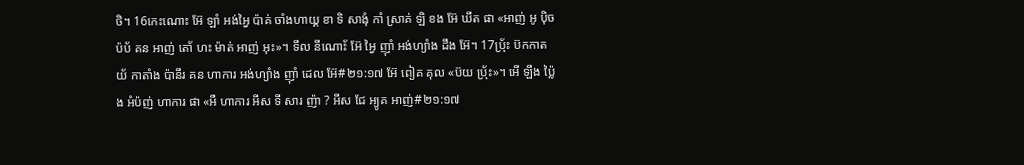ថិ។ 16កេះណោះ អ៊ែ ឡាំ អង់អ្វៃ ប៉ាគ់ ចាំងហាយ្គ ខា ទិ សាងុំ កាំ ស្រាគ់ ឡិ ខង អ៊ែ ឃឹត ផា «អាញ់ អូ ប៉ិច ប៉ប័ គន អាញ់ តោ័ ហះ ម៉ាត់ អាញ់ អុះ»។ ទឹល នីណោ័ះ អ៊ែ អ្វៃ ញ៉ាំ អង់ហ្យាំង ដឹង អ៊ែ។ 17ប៉្រ័ះ ប៊កកាតយ័ កាតាំង ប៉ានឹរ គន ហាការ អង់ហ្យាំង ញ៉ាំ ដេល អ៊ែ#២១:១៧ អ៊ែ ពៀគ គុល «ប៊យ ប៉្រ័ះ»។ អើ ឡឹង ប៉្លៃង អំប៉ញ់ ហាការ ផា «អឺ ហាការ អីស ទី សារ ញ៉ា ? អីស ជែ អ្យូគ អាញ់#២១:១៧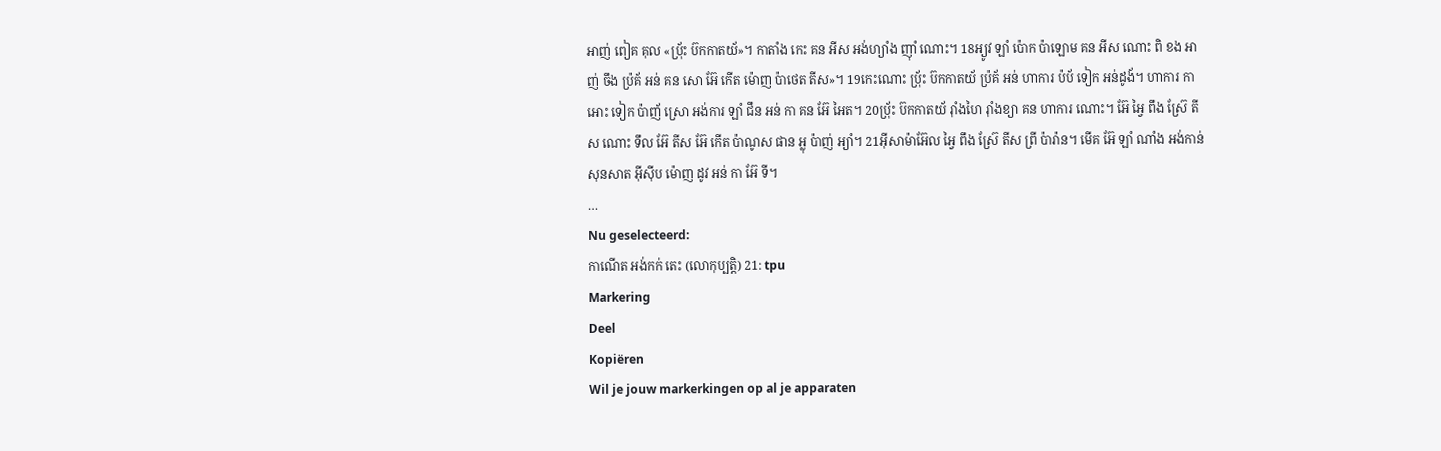អាញ់ ពៀគ គុល «ប៉្រ័ះ ប៊កកាតយ័»។ កាតាំង កេះ គន អីស អង់ហ្យាំង ញ៉ាំ ណោះ។ 18អ្យូវ ឡាំ ប៉ោក ប៉ាឡោម គន អីស ណោះ ពិ ខង អាញ់ ចឹង ប៉្រគ័ អន់ គន សោ អ៊ែ កើត ម៉ោញ ប៉ាថេត តីស»។ 19កេះណោះ ប៉្រ័ះ ប៊កកាតយ័ ប៉្រគ័ អន់ ហាការ ប៉ប័ ទៀក អន់ដូង័។ ហាការ កា អោះ ទៀក ប៉ាញ័ ស្រោ អង់ការ ឡាំ ជឹន អន់ កា គន អ៊ែ អៃត។ 20ប៉្រ័ះ ប៊កកាតយ័ រ៉ាំងហៃ រ៉ាំងខ្យា គន ហាការ ណោះ។ អ៊ែ អ្វៃ ពឹង ស៊្រែ តីស ណោះ ទឹល អ៊ែ តីស អ៊ែ កើត ប៉ាណូស ផាន អ្លុ ប៉ាញ់ អ្យាំ។ 21អ៊ីសាម៉ាអ៊ែល អ្វៃ ពឹង ស៊្រែ តីស ព្រី ប៉ារ៉ាន។ មើគ អ៊ែ ឡាំ ណាំង អង់កាន់ សុនសាត អ៊ីស៊ីប ម៉ោញ ដូវ អន់ កា អ៊ែ ទី។
…
Nu geselecteerd:
កាណើត អង់កក់ តេះ (លោកុប្បត្តិ) 21: tpu
Markering
Deel
Kopiëren
Wil je jouw markerkingen op al je apparaten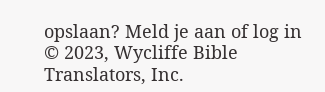opslaan? Meld je aan of log in
© 2023, Wycliffe Bible Translators, Inc.